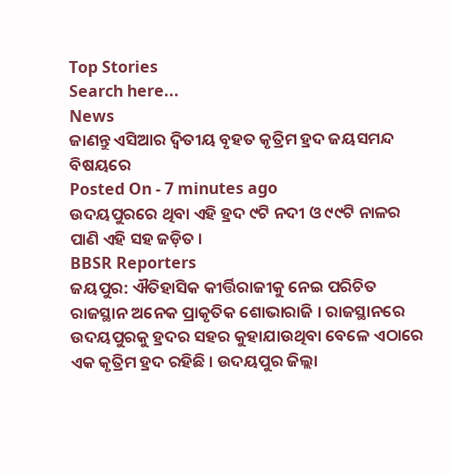Top Stories
Search here...
News
ଜାଣନ୍ତୁ ଏସିଆର ଦ୍ୱିତୀୟ ବୃହତ କୃତ୍ରିମ ହ୍ରଦ ଜୟସମନ୍ଦ ବିଷୟରେ
Posted On - 7 minutes ago
ଉଦୟପୁରରେ ଥିବା ଏହି ହ୍ରଦ ୯ଟି ନଦୀ ଓ ୯୯ଟି ନାଳର ପାଣି ଏହି ସହ ଜଡ଼ିତ ।
BBSR Reporters
ଜୟପୁର: ଐତିହାସିକ କୀର୍ତ୍ତିରାଜୀକୁ ନେଇ ପରିଚିତ ରାଜସ୍ଥାନ ଅନେକ ପ୍ରାକୃତିକ ଶୋଭାରାଜି । ରାଜସ୍ଥାନରେ ଉଦୟପୁରକୁ ହ୍ରଦର ସହର କୁହାଯାଉଥିବା ବେଳେ ଏଠାରେ ଏକ କୃତ୍ରିମ ହ୍ରଦ ରହିଛି । ଉଦୟପୁର ଜିଲ୍ଲା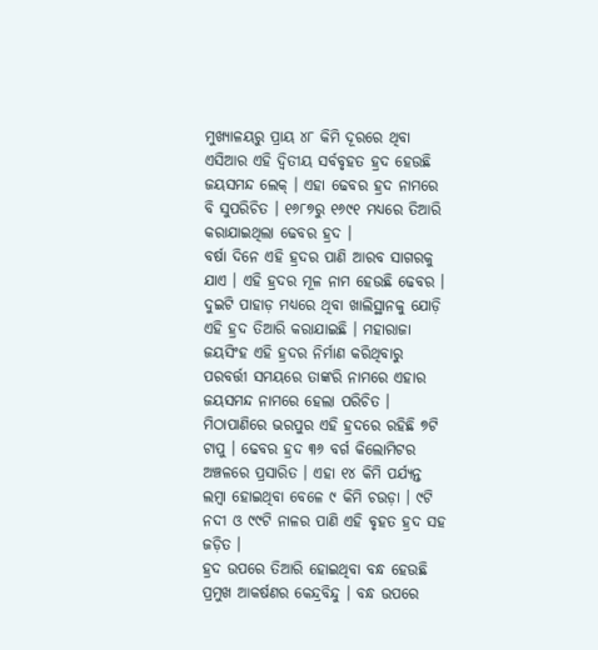ମୁଖ୍ୟାଳୟରୁ ପ୍ରାୟ ୪୮ କିମି ଦୂରରେ ଥିବା ଏସିଆର ଏହି ଦ୍ୱିତୀୟ ସର୍ବବୃହତ ହ୍ରଦ ହେଉଛି ଜୟସମନ୍ଦ ଲେକ୍ । ଏହା ଢେବର ହ୍ରଦ ନାମରେ ବି ସୁପରିଚିତ । ୧୬୮୭ରୁ ୧୬୯୧ ମଧ୍ୟରେ ତିଆରି କରାଯାଇଥିଲା ଢେବର ହ୍ରଦ ।
ବର୍ଷା ଦିନେ ଏହି ହ୍ରଦର ପାଣି ଆରବ ସାଗରକୁ ଯାଏ । ଏହି ହ୍ରଦର ମୂଳ ନାମ ହେଉଛି ଢେବର । ଦୁଇଟି ପାହାଡ଼ ମଧ୍ୟରେ ଥିବା ଖାଲିସ୍ଥାନକୁ ଯୋଡ଼ି ଏହି ହ୍ରଦ ତିଆରି କରାଯାଇଛି । ମହାରାଜା ଜୟସିଂହ ଏହି ହ୍ରଦର ନିର୍ମାଣ କରିଥିବାରୁ ପରବର୍ତ୍ତୀ ସମୟରେ ତାଙ୍କରି ନାମରେ ଏହାର ଜୟସମନ୍ଦ ନାମରେ ହେଲା ପରିଚିତ । ମିଠାପାଣିରେ ଭରପୁର ଏହି ହ୍ରଦରେ ରହିଛି ୭ଟି ଟାପୁ । ଢେବର ହ୍ରଦ ୩୬ ବର୍ଗ କିଲୋମିଟର ଅଞ୍ଚଳରେ ପ୍ରସାରିତ । ଏହା ୧୪ କିମି ପର୍ଯ୍ୟନ୍ତ ଲମ୍ବା ହୋଇଥିବା ବେଳେ ୯ କିମି ଚଉଡ଼ା । ୯ଟି ନଦୀ ଓ ୯୯ଟି ନାଳର ପାଣି ଏହି ବୃହତ ହ୍ରଦ ସହ ଜଡ଼ିତ ।
ହ୍ରଦ ଉପରେ ତିଆରି ହୋଇଥିବା ବନ୍ଧ ହେଉଛି ପ୍ରମୁଖ ଆକର୍ଷଣର କେନ୍ଦ୍ରବିନ୍ଦୁ । ବନ୍ଧ ଉପରେ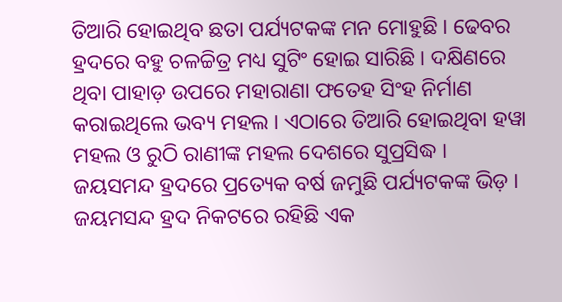ତିଆରି ହୋଇଥିବ ଛତା ପର୍ଯ୍ୟଟକଙ୍କ ମନ ମୋହୁଛି । ଢେବର ହ୍ରଦରେ ବହୁ ଚଳଚ୍ଚିତ୍ର ମଧ୍ୟ ସୁଟିଂ ହୋଇ ସାରିଛି । ଦକ୍ଷିଣରେ ଥିବା ପାହାଡ଼ ଉପରେ ମହାରାଣା ଫତେହ ସିଂହ ନିର୍ମାଣ କରାଇଥିଲେ ଭବ୍ୟ ମହଲ । ଏଠାରେ ତିଆରି ହୋଇଥିବା ହୱା ମହଲ ଓ ରୁଠି ରାଣୀଙ୍କ ମହଲ ଦେଶରେ ସୁପ୍ରସିଦ୍ଧ । ଜୟସମନ୍ଦ ହ୍ରଦରେ ପ୍ରତ୍ୟେକ ବର୍ଷ ଜମୁଛି ପର୍ଯ୍ୟଟକଙ୍କ ଭିଡ଼ । ଜୟମସନ୍ଦ ହ୍ରଦ ନିକଟରେ ରହିଛି ଏକ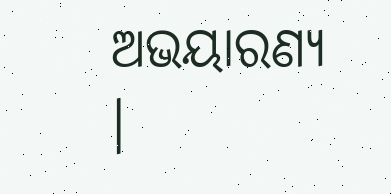ଅଭୟାରଣ୍ୟ ।